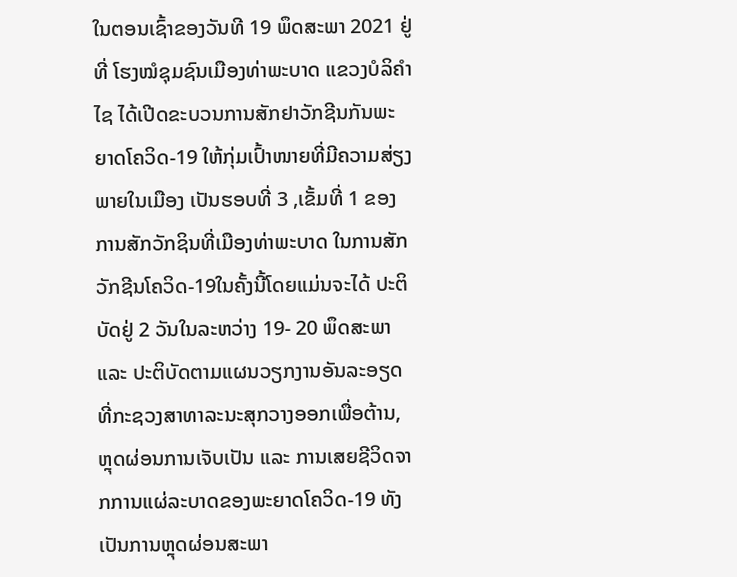ໃນຕອນເຊົ້າຂອງວັນທີ 19 ພຶດສະພາ 2021 ຢູ່ທີ່ ໂຮງໝໍຊຸມຊົນເມືອງທ່າພະບາດ ແຂວງບໍລິຄຳໄຊ ໄດ້ເປີດຂະບວນການສັກຢາວັກຊີນກັນພະຍາດໂຄວິດ-19 ໃຫ້ກຸ່ມເປົ້າໜາຍທີ່ມີຄວາມສ່ຽງພາຍໃນເມືອງ ເປັນຮອບທີ່ 3 ,ເຂັ້ມທີ່ 1 ຂອງການສັກວັກຊິນທີ່ເມືອງທ່າພະບາດ ໃນການສັກວັກຊີນໂຄວິດ-19ໃນຄັ້ງນີ້ໂດຍແມ່ນຈະໄດ້ ປະຕິບັດຢູ່ 2 ວັນໃນລະຫວ່າງ 19- 20 ພຶດສະພາ ແລະ ປະຕິບັດຕາມແຜນວຽກງານອັນລະອຽດທີ່ກະຊວງສາທາລະນະສຸກວາງອອກເພື່ອຕ້ານ, ຫຼຸດຜ່ອນການເຈັບເປັນ ແລະ ການເສຍຊີວິດຈາກການແຜ່ລະບາດຂອງພະຍາດໂຄວິດ-19 ທັງເປັນການຫຼຸດຜ່ອນສະພາ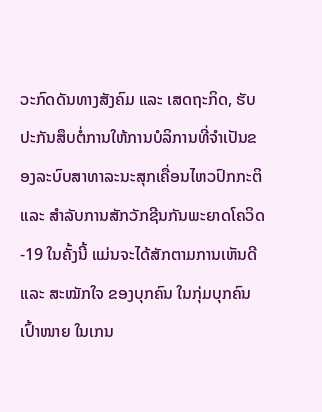ວະກົດດັນທາງສັງຄົມ ແລະ ເສດຖະກິດ, ຮັບປະກັນສຶບຕໍ່ການໃຫ້ການບໍລິການທີ່ຈຳເປັນຂອງລະບົບສາທາລະນະສຸກເຄື່ອນໄຫວປົກກະຕິ ແລະ ສຳລັບການສັກວັກຊີນກັນພະຍາດໂຄວິດ-19 ໃນຄັ້ງນີ້ ແມ່ນຈະໄດ້ສັກຕາມການເຫັນດີ ແລະ ສະໝັກໃຈ ຂອງບຸກຄົນ ໃນກຸ່ມບຸກຄົນເປົ້າໜາຍ ໃນເກນ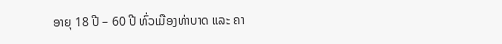ອາຍຸ 18 ປີ – 60 ປີ ທົ່ວເມືອງທ່າບາດ ແລະ ຄາ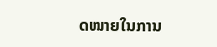ດໜາຍໃນການ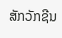ສັກວັກຊີນ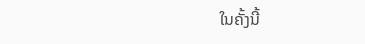ໃນຄັ້ງນີ້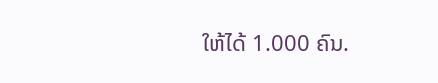ໃຫ້ໄດ້ 1.000 ຄົນ.